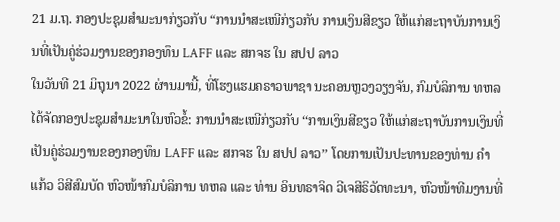21 ມ.ຖ. ກອງປະຊຸມສຳມະນາກ່ຽວກັບ “ການນຳສະເໜີກ່ຽວກັບ ການເງິນສີຂຽວ ໃຫ້ແກ່ສະຖາບັນການເງິນທີ່ເປັນຄູ່ຮ່ວມງານຂອງກອງທຶນ LAFF ແລະ ສກຈຮ ໃນ ສປປ ລາວ
ໃນວັນທີ 21 ມິຖຸນາ 2022 ຜ່ານມານີ້, ທີ່ໂຮງແຮມຄຣາວພາຊາ ນະຄອນຫຼວງວຽງຈັນ, ກົມບໍລິການ ທຫລ ໄດ້ຈັດກອງປະຊຸມສຳມະນາໃນຫົວຂໍ້: ການນຳສະເໜີກ່ຽວກັບ ‘‘ການເງິນສີຂຽວ ໃຫ້ແກ່ສະຖາບັນການເງິນທີ່ເປັນຄູ່ຮ່ວມງານຂອງກອງທຶນ LAFF ແລະ ສກຈຮ ໃນ ສປປ ລາວ’’ ໂດຍການເປັນປະທານຂອງທ່ານ ຄຳແກ້ວ ວິສີສົມບັດ ຫົວໜ້າກົມບໍລິການ ທຫລ ແລະ ທ່ານ ອິນທຣາຈິດ ວີເຈສີຣິວັດທະນາ, ຫົວໜ້າທີມງານທີ່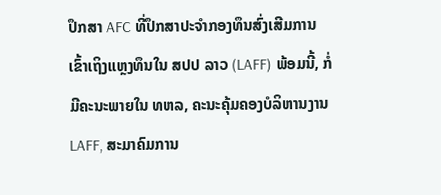ປຶກສາ AFC ທີ່ປຶກສາປະຈຳກອງທຶນສົ່ງເສີມການເຂົ້າເຖິງແຫຼງທຶນໃນ ສປປ ລາວ (LAFF) ພ້ອມນີ້, ກໍ່ມີຄະນະພາຍໃນ ທຫລ, ຄະນະຄຸ້ມຄອງບໍລິຫານງານ LAFF, ສະມາຄົມການ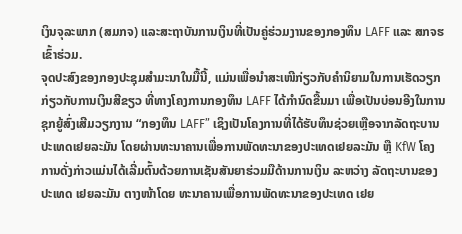ເງິນຈຸລະພາກ (ສມກຈ) ແລະສະຖາບັນການເງິນທີ່ເປັນຄູ່ຮ່ວມງານຂອງກອງທຶນ LAFF ແລະ ສກຈຮ ເຂົ້າຮ່ວມ.
ຈຸດປະສົງຂອງກອງປະຊຸມສໍາມະນາໃນມື້ນີ້, ແມ່ນເພື່ອນຳສະເໜີກ່ຽວກັບຄຳນິຍາມໃນການເຮັດວຽກ ກ່ຽວກັບການເງິນສີຂຽວ ທີ່ທາງໂຄງການກອງທຶນ LAFF ໄດ້ກຳນົດຂື້ນມາ ເພື່ອເປັນບ່ອນອີງໃນການຊຸກຍູ້ສົ່ງເສີມວຽກງານ “ກອງທຶນ LAFF” ເຊິງເປັນໂຄງການທີ່ໄດ້ຮັບທຶນຊ່ວຍເຫຼືອຈາກລັດຖະບານປະເທດເຢຍລະມັນ ໂດຍຜ່ານທະນາຄານເພື່ອການພັດທະນາຂອງປະເທດເຢຍລະມັນ ຫຼື KfW ໂຄງການດັ່ງກ່າວແມ່ນໄດ້ເລີ່ມຕົ້ນດ້ວຍການເຊັນສັນຍາຮ່ວມມືດ້ານການເງິນ ລະຫວ່າງ ລັດຖະບານຂອງປະເທດ ເຢຍລະມັນ ຕາງໜ້າໂດຍ ທະນາຄານເພື່ອການພັດທະນາຂອງປະເທດ ເຢຍ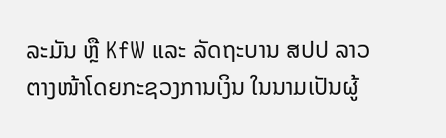ລະມັນ ຫຼື KfW ແລະ ລັດຖະບານ ສປປ ລາວ ຕາງໜ້າໂດຍກະຊວງການເງິນ ໃນນາມເປັນຜູ້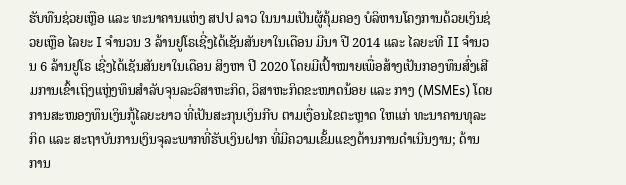ຮັບທືນຊ່ວຍເຫຼືອ ແລະ ທະນາຄານແຫ່ງ ສປປ ລາວ ໃນນາມເປັນຜູ້ຄຸ້ມຄອງ ບໍລິຫານໂຄງການດ້ວຍເງິນຊ່ວຍເຫຼືອ ໄລຍະ I ຈຳນວນ 3 ລ້ານຢູໂຣເຊີ່ງໄດ້ເຊັນສັນຍາໃນເດືອນ ມີນາ ປີ 2014 ແລະ ໄລຍະທີ II ຈໍານວນ 6 ລ້ານຢູໂຣ ເຊີ່ງໄດ້ເຊັນສັນຍາໃນເດືອນ ສິງຫາ ປີ 2020 ໂດຍມີເປົ້າໝາຍເພື່ອສ້າງເປັນກອງທຶນສົ່ງເສີມການເຂົ້າເຖິງແຫຼ່ງທຶນສຳລັບຈຸນລະວິສາຫະກິດ, ວິສາຫະກິດຂະໜາດນ້ອຍ ແລະ ກາງ (MSMEs) ໂດຍການສະໜອງທຶນເງິນກູ້ໄລຍະຍາວ ທີ່ເປັນສະກຸນເງິນກີບ ຕາມເງື່ອນໄຂຕະຫຼາດ ໃຫແກ່ ທະນາຄານທຸລະກິດ ແລະ ສະຖາບັນການເງິນຈຸລະພາກທີ່ຮັບເງິນຝາກ ທີ່ມີຄວາມເຂັ້ມແຂງດ້ານການດຳເນີນງານ; ດ້ານການ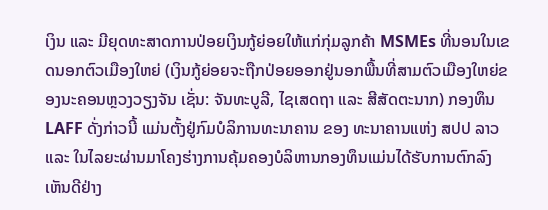ເງິນ ແລະ ມີຍຸດທະສາດການປ່ອຍເງິນກູ້ຍ່ອຍໃຫ້ແກ່ກຸ່ມລູກຄ້າ MSMEs ທີ່ນອນໃນເຂດນອກຕົວເມືອງໃຫຍ່ (ເງິນກູ້ຍ່ອຍຈະຖືກປ່ອຍອອກຢູ່ນອກພື້ນທີ່ສາມຕົວເມືອງໃຫຍ່ຂອງນະຄອນຫຼວງວຽງຈັນ ເຊັ່ນ: ຈັນທະບູລີ, ໄຊເສດຖາ ແລະ ສີສັດຕະນາກ) ກອງທຶນ LAFF ດັ່ງກ່າວນີ້ ແມ່ນຕັ້ງຢູ່ກົມບໍລິການທະນາຄານ ຂອງ ທະນາຄານແຫ່ງ ສປປ ລາວ ແລະ ໃນໄລຍະຜ່ານມາໂຄງຮ່າງການຄຸ້ມຄອງບໍລິຫານກອງທຶນແມ່ນໄດ້ຮັບການຕົກລົງເຫັນດີຢ່າງ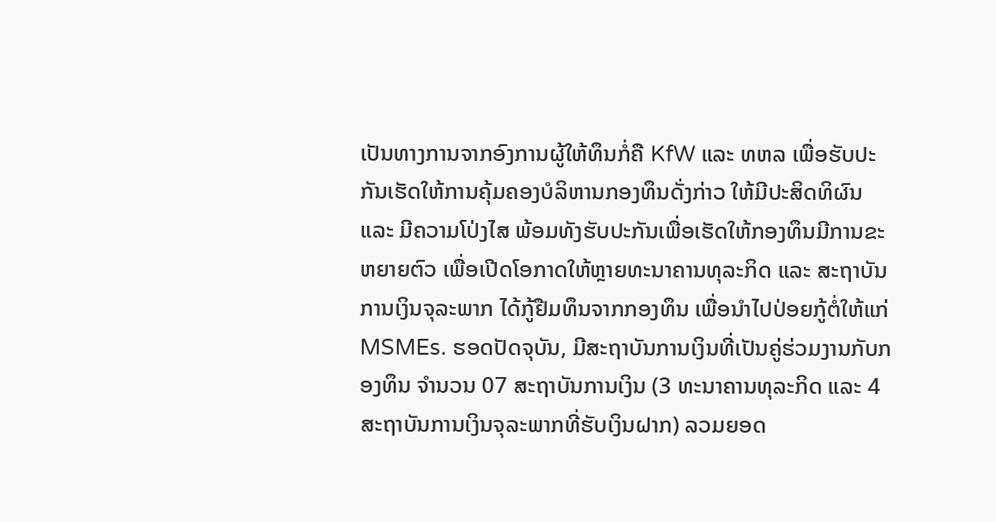ເປັນທາງການຈາກອົງການຜູ້ໃຫ້ທຶນກໍ່ຄື KfW ແລະ ທຫລ ເພື່ອຮັບປະກັນເຮັດໃຫ້ການຄຸ້ມຄອງບໍລິຫານກອງທຶນດັ່ງກ່າວ ໃຫ້ມີປະສິດທິຜົນ ແລະ ມີຄວາມໂປ່ງໄສ ພ້ອມທັງຮັບປະກັນເພື່ອເຮັດໃຫ້ກອງທຶນມີການຂະຫຍາຍຕົວ ເພື່ອເປີດໂອກາດໃຫ້ຫຼາຍທະນາຄານທຸລະກິດ ແລະ ສະຖາບັນການເງິນຈຸລະພາກ ໄດ້ກູ້ຢືມທຶນຈາກກອງທຶນ ເພື່ອນຳໄປປ່ອຍກູ້ຕໍ່ໃຫ້ແກ່ MSMEs. ຮອດປັດຈຸບັນ, ມີສະຖາບັນການເງິນທີ່ເປັນຄູ່ຮ່ວມງານກັບກອງທຶນ ຈຳນວນ 07 ສະຖາບັນການເງິນ (3 ທະນາຄານທຸລະກິດ ແລະ 4 ສະຖາບັນການເງິນຈຸລະພາກທີ່ຮັບເງິນຝາກ) ລວມຍອດ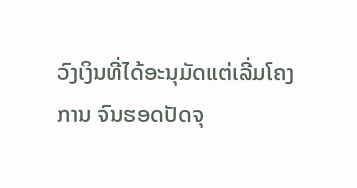ວົງເງິນທີ່ໄດ້ອະນຸມັດແຕ່ເລີ່ມໂຄງການ ຈົນຮອດປັດຈຸ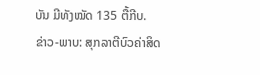ບັນ ມີທັງໝັດ 135 ຕື້ກີບ.
ຂ່າວ-ພາບ: ສຸກລາຕີບົວຄ່າສິດ